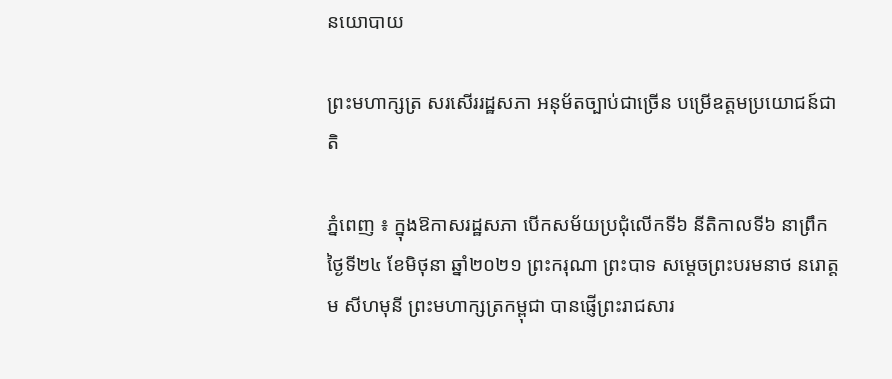នយោបាយ

ព្រះមហាក្សត្រ សរសើររដ្ឋសភា អនុម័តច្បាប់ជាច្រើន បម្រើឧត្តមប្រយោជន៍ជាតិ

ភ្នំពេញ ៖ ក្នុងឱកាសរដ្ឋសភា បើកសម័យប្រជុំលើកទី៦ នីតិកាលទី៦ នាព្រឹកថ្ងៃទី២៤ ខែមិថុនា ឆ្នាំ២០២១ ព្រះករុណា ព្រះបាទ សម្តេចព្រះបរមនាថ នរោត្តម សីហមុនី ព្រះមហាក្សត្រកម្ពុជា បានផ្ញើព្រះរាជសារ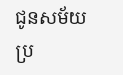ជូនសម័យប្រ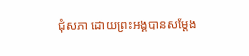ជុំសភា ដោយព្រះអង្គបានសម្តែង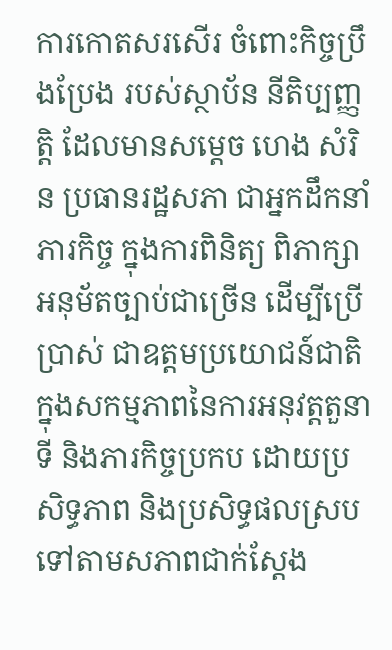ការកោតសរសើរ ចំពោះកិច្ចប្រឹងប្រែង របស់ស្ថាប័ន នីតិប្បញ្ញត្តិ ដែលមានសម្តេច ហេង សំរិន ប្រធានរដ្ឋសភា ជាអ្នកដឹកនាំភារកិច្ច ក្នុងការពិនិត្យ ពិភាក្សា អនុម័តច្បាប់ជាច្រើន ដើម្បីប្រើប្រាស់ ជាឧត្តមប្រយោជន៍ជាតិ ក្នុងសកម្មភាពនៃការអនុវត្តតួនាទី និងភារកិច្ចប្រកប ដោយប្រសិទ្ធភាព និងប្រសិទ្ធផលស្រប ទៅតាមសភាពជាក់ស្តែង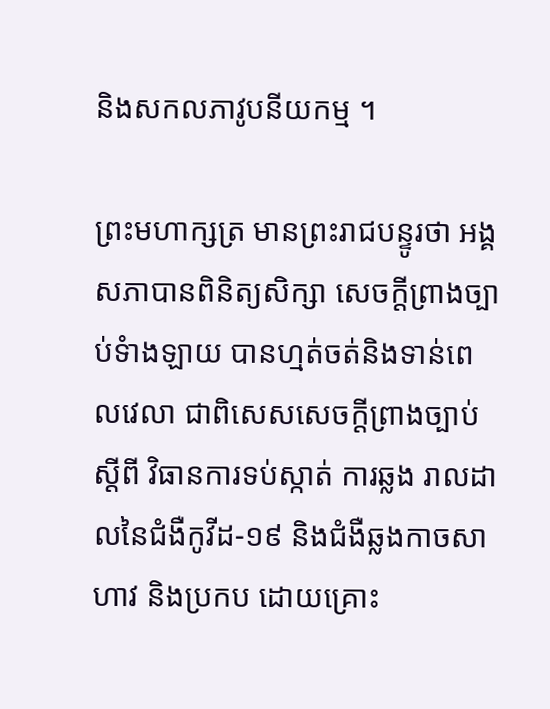និងសកលភាវូបនីយកម្ម ។

ព្រះមហាក្សត្រ មានព្រះរាជបន្ទូរថា អង្គសភាបានពិនិត្យសិក្សា សេចក្តីព្រាងច្បាប់ទំាងឡាយ បានហ្មត់ចត់និងទាន់ពេលវេលា ជាពិសេសសេចក្តីព្រាងច្បាប់ ស្តីពី វិធានការទប់ស្កាត់ ការឆ្លង រាលដាលនៃជំងឺកូវីដ-១៩ និងជំងឺឆ្លងកាចសាហាវ និងប្រកប ដោយគ្រោះ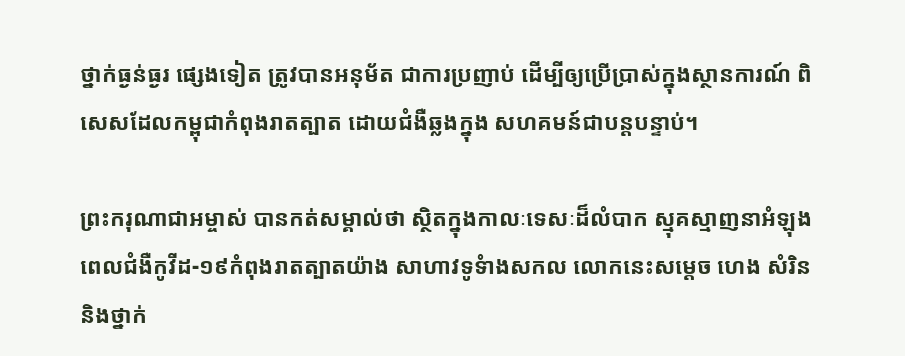ថ្នាក់ធ្ងន់ធ្ងរ ផ្សេងទៀត ត្រូវបានអនុម័ត ជាការប្រញាប់ ដើម្បីឲ្យប្រើប្រាស់ក្នុងស្ថានការណ៍ ពិសេសដែលកម្ពុជាកំពុងរាតត្បាត ដោយជំងឺឆ្លងក្នុង សហគមន៍ជាបន្តបន្ទាប់។

ព្រះករុណាជាអម្ចាស់ បានកត់សម្គាល់ថា ស្ថិតក្នុងកាលៈទេសៈដ៏លំបាក ស្មុគស្មាញនាអំឡុងពេលជំងឺកូវីដ-១៩កំពុងរាតត្បាតយ៉ាង សាហាវទូទំាងសកល លោកនេះសម្តេច ហេង សំរិន និងថ្នាក់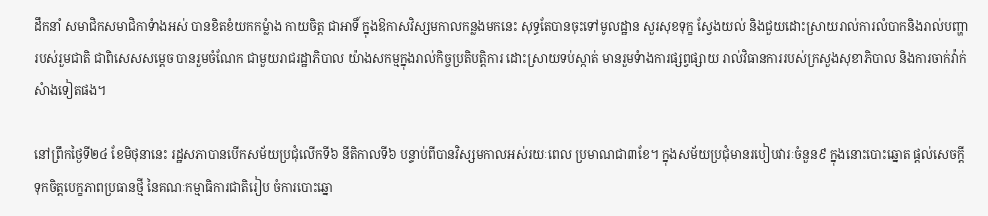ដឹកនាំ សមាជិកសមាជិកាទំាងអស់ បានខិតខំយកកម្លំាង កាយចិត្ត ជាអាទិ៍ ក្នុងឱកាសវិស្សមកាលកន្លងមកនេះ សុទ្ធតែបានចុះទៅមូលដ្ឋាន សួរសុខទុក្ខ ស្វែងយល់ និងជួយដោះស្រាយរាល់ការលំបាកនិងរាល់បញ្ហារបស់រួមជាតិ ជាពិសេសសម្តេច បានរួមចំណែក ជាមួយរាជរដ្ឋាភិបាល យ៉ាងសកម្មក្នុងរាល់កិច្ចប្រតិបត្តិការ ដោះស្រាយទប់ស្កាត់ មានរួមទំាងការផ្សព្វផ្សាយ រាល់វិធានការរបស់ក្រសួងសុខាភិបាល និងការចាក់វ៉ាក់សំាងទៀតផង។

នៅព្រឹកថ្ងៃទី២៤ ខែមិថុនានេះ រដ្ឋសភាបានបើកសម័យប្រជុំលើកទី៦ នីតិកាលទី៦ បន្ទាប់ពីបានវិស្សមកាលអស់រយៈពេល ប្រមាណជា៣ខែ។ ក្នុងសម័យប្រជុំមានរបៀបវារៈចំនួន៩ ក្នុងនោះបោះឆ្នោត ផ្តល់សេចក្តីទុកចិត្តបេក្ខភាពប្រធានថ្មី នៃគណៈកម្មាធិការជាតិរៀប ចំការបោះឆ្នោ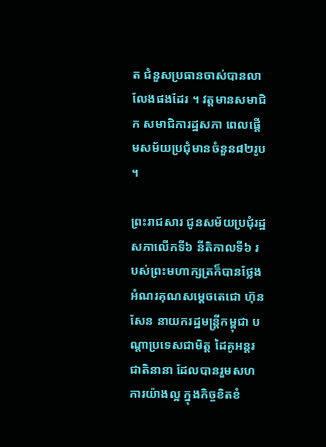ត ជំនួសប្រធានចាស់បានលាលែងផងដែរ ។ វត្តមានសមាជិក សមាជិការដ្ឋសភា ពេលផ្តើមសម័យប្រជុំមានចំនួន៨២រូប ។

ព្រះរាជសារ ជូនសម័យប្រជុំរដ្ឋសភាលើកទី៦ នីតិកាលទី៦ របស់ព្រះមហាក្សត្រក៏បានថ្លែង អំណរគុណសម្តេចតេជោ ហ៊ុន សែន នាយករដ្ឋមន្រ្តីកម្ពុជា បណ្តាប្រទេសជាមិត្ត ដៃគូអន្តរជាតិនានា ដែលបានរួមសហការយ៉ាងល្អ ក្នុងកិច្ចខិតខំ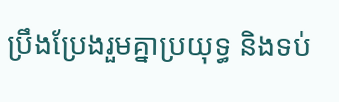ប្រឹងប្រែងរួមគ្នាប្រយុទ្ធ និងទប់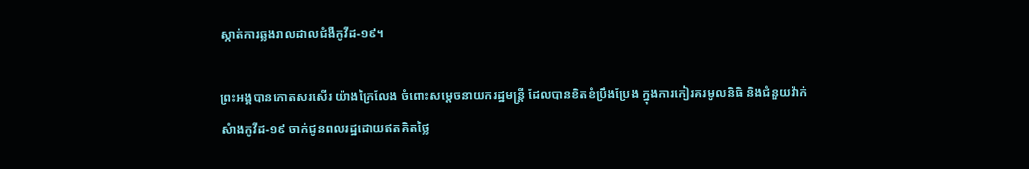ស្កាត់ការឆ្លងរាលដាលជំងឺកូវីដ-១៩។

ព្រះអង្គបានកោតសរសើរ យ៉ាងក្រៃលែង ចំពោះសម្តេចនាយករដ្ឋមន្រ្តី ដែលបានខិតខំប្រឹងប្រែង ក្នុងការកៀរគរមូលនិធិ និងជំនួយវ៉ាក់សំាងកូវីដ-១៩ ចាក់ជូនពលរដ្ឋដោយឥតគិតថ្លៃ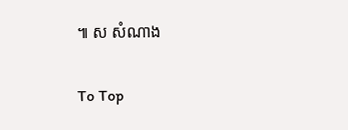៕ ស សំណាង

To Top